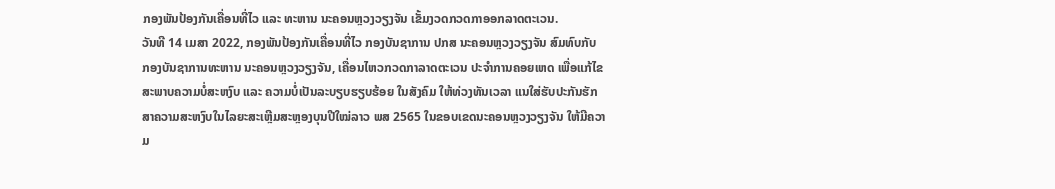ກອງພັນປ້ອງກັນເຄື່ອນທີ່ໄວ ແລະ ທະຫານ ນະຄອນຫຼວງວຽງຈັນ ເຂັ້ມງວດກວດກາອອກລາດຕະເວນ.
ວັນທີ 14 ເມສາ 2022, ກອງພັນປ້ອງກັນເຄື່ອນທີ່ໄວ ກອງບັນຊາການ ປກສ ນະຄອນຫຼວງວຽງຈັນ ສົມທົບກັບ ກອງບັນຊາການທະຫານ ນະຄອນຫຼວງວຽງຈັນ, ເຄື່ອນໄຫວກວດກາລາດຕະເວນ ປະຈໍາການຄອຍເຫດ ເພື່ອແກ້ໄຂສະພາບຄວາມບໍ່ສະຫງົບ ແລະ ຄວາມບໍ່ເປັນລະບຽບຮຽບຮ້ອຍ ໃນສັງຄົມ ໃຫ້ທ່ວງທັນເວລາ ແນໃສ່ຮັບປະກັນຮັກສາຄວາມສະຫງົບໃນໄລຍະສະເຫຼີມສະຫຼອງບຸນປີໃໝ່ລາວ ພສ 2565 ໃນຂອບເຂດນະຄອນຫຼວງວຽງຈັນ ໃຫ້ມີຄວາມ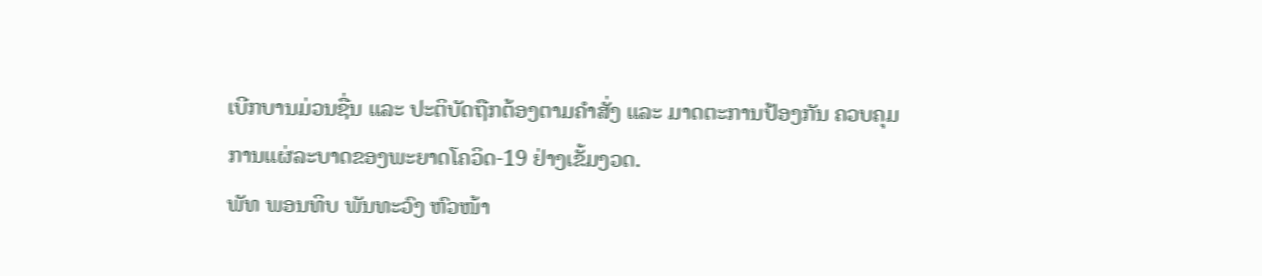ເບີກບານມ່ວນຊື່ນ ແລະ ປະຕິບັດຖືກຕ້ອງຕາມຄຳສັ່ງ ແລະ ມາດຕະການປ້ອງກັນ ຄວບຄຸມ ການແຜ່ລະບາດຂອງພະຍາດໂຄວິດ-19 ຢ່າງເຂັ້ມງວດ.
ພັທ ພອນທິບ ພັນທະວົງ ຫົວໜ້າ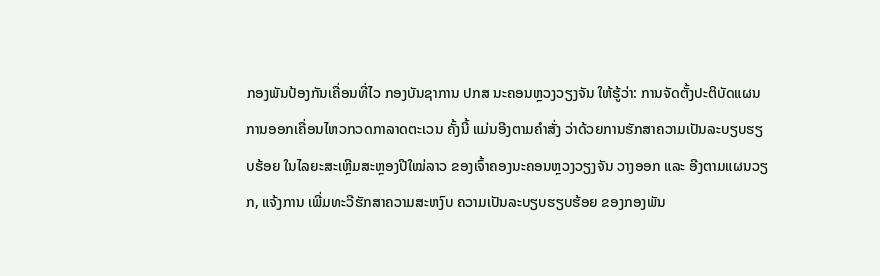ກອງພັນປ້ອງກັນເຄື່ອນທີ່ໄວ ກອງບັນຊາການ ປກສ ນະຄອນຫຼວງວຽງຈັນ ໃຫ້ຮູ້ວ່າ: ການຈັດຕັ້ງປະຕິບັດແຜນການອອກເຄື່ອນໄຫວກວດກາລາດຕະເວນ ຄັ້ງນີ້ ແມ່ນອີງຕາມຄໍາສັ່ງ ວ່າດ້ວຍການຮັກສາຄວາມເປັນລະບຽບຮຽບຮ້ອຍ ໃນໄລຍະສະເຫຼີມສະຫຼອງປີໃໝ່ລາວ ຂອງເຈົ້າຄອງນະຄອນຫຼວງວຽງຈັນ ວາງອອກ ແລະ ອີງຕາມແຜນວຽກ, ແຈ້ງການ ເພີ່ມທະວີຮັກສາຄວາມສະຫງົບ ຄວາມເປັນລະບຽບຮຽບຮ້ອຍ ຂອງກອງພັນ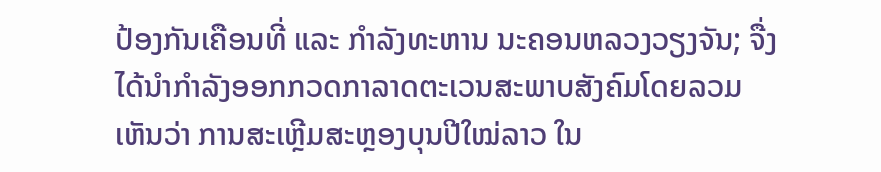ປ້ອງກັນເຄືອນທີ່ ແລະ ກຳລັງທະຫານ ນະຄອນຫລວງວຽງຈັນ; ຈື່ງໄດ້ນໍາກໍາລັງອອກກວດກາລາດຕະເວນສະພາບສັງຄົມໂດຍລວມ ເຫັນວ່າ ການສະເຫຼີມສະຫຼອງບຸນປີໃໝ່ລາວ ໃນ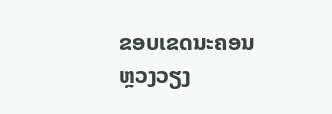ຂອບເຂດນະຄອນຫຼວງວຽງ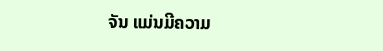ຈັນ ແມ່ນມີຄວາມ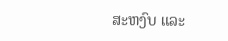ສະຫງົບ ແລະ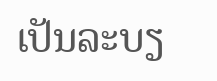ເປັນລະບຽ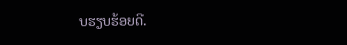ບຮຽບຮ້ອຍດີ.